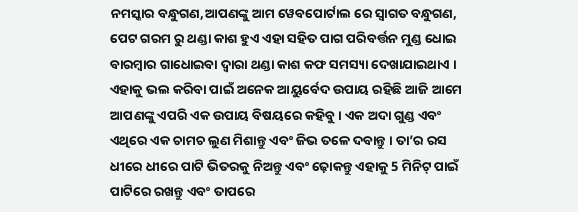ନମସ୍କାର ବନ୍ଧୁଗଣ,ଆପଣଙ୍କୁ ଆମ ୱେବପୋର୍ଟାଲ ରେ ସ୍ୱାଗତ ବନ୍ଧୁଗଣ, ପେଟ ଗରମ ରୁ ଥଣ୍ଡା କାଶ ହୁଏ ଏହା ସହିତ ପାଗ ପରିବର୍ତ୍ତନ ମୁଣ୍ଡ ଧୋଇ ବାରମ୍ବାର ଗାଧୋଇବା ଦ୍ୱାରା ଥଣ୍ଡା କାଶ କଫ ସମସ୍ୟା ଦେଖାଯାଇଥାଏ । ଏହାକୁ ଭଲ କରିବା ପାଇଁ ଅନେକ ଆୟୁର୍ବେଦ ଉପାୟ ରହିଛି ଆଜି ଆମେ ଆପଣଙ୍କୁ ଏପରି ଏକ ଉପାୟ ବିଷୟରେ କହିବୁ। ଏକ ଅଦା ଗୁଣ୍ଡ ଏବଂ ଏଥିରେ ଏକ ଚାମଚ ଲୁଣ ମିଶାନ୍ତୁ ଏବଂ ଜିଭ ତଳେ ଦବାନ୍ତୁ । ତା’ର ରସ ଧୀରେ ଧୀରେ ପାଟି ଭିତରକୁ ନିଅନ୍ତୁ ଏବଂ ଢ଼ୋକନ୍ତୁ ଏହାକୁ 5 ମିନିଟ୍ ପାଇଁ ପାଟିରେ ରଖନ୍ତୁ ଏବଂ ତାପରେ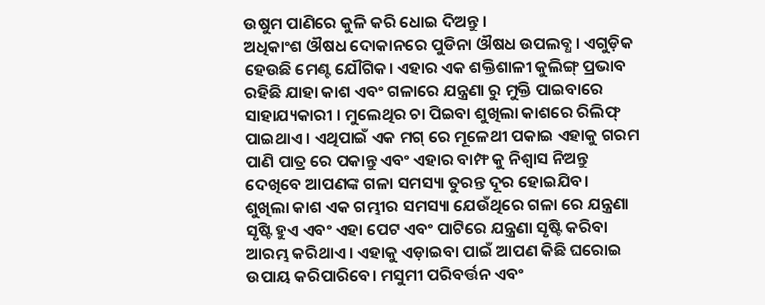ଉଷୁମ ପାଣିରେ କୁଳି କରି ଧୋଇ ଦିଅନ୍ତୁ ।
ଅଧିକାଂଶ ଔଷଧ ଦୋକାନରେ ପୁଡିନା ଔଷଧ ଉପଲବ୍ଧ । ଏଗୁଡ଼ିକ ହେଉଛି ମେଣ୍ଟ ଯୌଗିକ। ଏହାର ଏକ ଶକ୍ତିଶାଳୀ କୁଲିଙ୍ଗ୍ ପ୍ରଭାବ ରହିଛି ଯାହା କାଶ ଏବଂ ଗଳାରେ ଯନ୍ତ୍ରଣା ରୁ ମୁକ୍ତି ପାଇବାରେ ସାହାଯ୍ୟକାରୀ । ମୁଲେଥିର ଚା ପିଇବା ଶୁଖିଲା କାଶରେ ରିଲିଫ୍ ପାଇଥାଏ । ଏଥିପାଇଁ ଏକ ମଗ୍ ରେ ମୂଳେଥୀ ପକାଇ ଏହାକୁ ଗରମ ପାଣି ପାତ୍ର ରେ ପକାନ୍ତୁ ଏବଂ ଏହାର ବାମ୍ଫ କୁ ନିଶ୍ୱାସ ନିଅନ୍ତୁ ଦେଖିବେ ଆପଣଙ୍କ ଗଳା ସମସ୍ୟା ତୁରନ୍ତ ଦୂର ହୋଇଯିବ।
ଶୁଖିଲା କାଶ ଏକ ଗମ୍ଭୀର ସମସ୍ୟା ଯେଉଁଥିରେ ଗଳା ରେ ଯନ୍ତ୍ରଣା ସୃଷ୍ଟି ହୁଏ ଏବଂ ଏହା ପେଟ ଏବଂ ପାଟିରେ ଯନ୍ତ୍ରଣା ସୃଷ୍ଟି କରିବା ଆରମ୍ଭ କରିଥାଏ । ଏହାକୁ ଏଡ଼ାଇବା ପାଇଁ ଆପଣ କିଛି ଘରୋଇ ଉପାୟ କରିପାରିବେ। ମସୁମୀ ପରିବର୍ତ୍ତନ ଏବଂ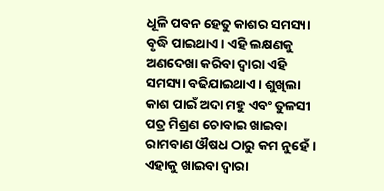ଧୂଳି ପବନ ହେତୁ କାଶର ସମସ୍ୟା ବୃଦ୍ଧି ପାଇଥାଏ । ଏହି ଲକ୍ଷଣକୁ ଅଣଦେଖା କରିବା ଦ୍ୱାରା ଏହି ସମସ୍ୟା ବଢିଯାଇଥାଏ । ଶୁଖିଲା କାଶ ପାଇଁ ଅଦା ମହୁ ଏବଂ ତୁଳସୀ ପତ୍ର ମିଶ୍ରଣ ଚୋବାଇ ଖାଇବା ରାମବାଣ ଔଷଧ ଠାରୁ କମ ନୁହେଁ। ଏହାକୁ ଖାଇବା ଦ୍ୱାରା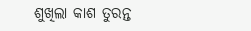ଶୁଖିଲା କାଶ ତୁରନ୍ତ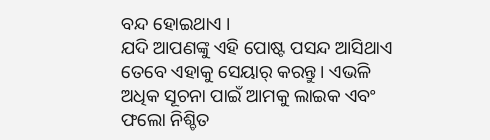ବନ୍ଦ ହୋଇଥାଏ ।
ଯଦି ଆପଣଙ୍କୁ ଏହି ପୋଷ୍ଟ ପସନ୍ଦ ଆସିଥାଏ ତେବେ ଏହାକୁ ସେୟାର୍ କରନ୍ତୁ। ଏଭଳି ଅଧିକ ସୂଚନା ପାଇଁ ଆମକୁ ଲାଇକ ଏବଂ ଫଲୋ ନିଶ୍ଚିତ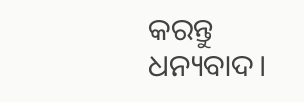କରନ୍ତୁ ଧନ୍ୟବାଦ।